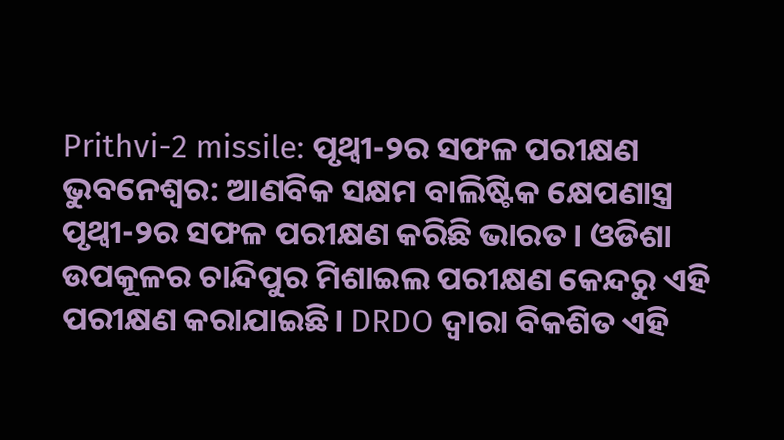Prithvi-2 missile: ପୃଥ୍ୱୀ-୨ର ସଫଳ ପରୀକ୍ଷଣ
ଭୁବନେଶ୍ୱର: ଆଣବିକ ସକ୍ଷମ ବାଲିଷ୍ଟିକ କ୍ଷେପଣାସ୍ତ୍ର ପୃଥ୍ୱୀ-୨ର ସଫଳ ପରୀକ୍ଷଣ କରିଛି ଭାରତ। ଓଡିଶା ଉପକୂଳର ଚାନ୍ଦିପୁର ମିଶାଇଲ ପରୀକ୍ଷଣ କେନ୍ଦରୁ ଏହି ପରୀକ୍ଷଣ କରାଯାଇଛି। DRDO ଦ୍ୱାରା ବିକଶିତ ଏହି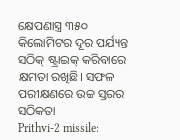କ୍ଷେପଣାସ୍ତ୍ର ୩୫୦ କିଲୋମିଟର ଦୂର ପର୍ଯ୍ୟନ୍ତ ସଠିକ୍ ଷ୍ଟ୍ରାଇକ୍ କରିବାରେ କ୍ଷମତା ରଖିଛି। ସଫଳ ପରୀକ୍ଷଣରେ ଉଚ୍ଚ ସ୍ତରର ସଠିକତା
Prithvi-2 missile: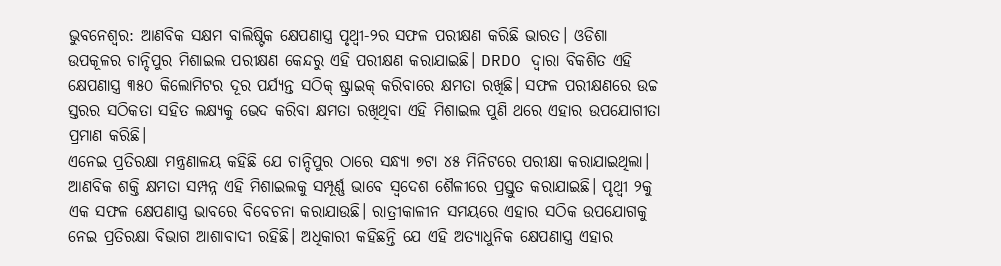ଭୁବନେଶ୍ୱର: ଆଣବିକ ସକ୍ଷମ ବାଲିଷ୍ଟିକ କ୍ଷେପଣାସ୍ତ୍ର ପୃଥ୍ୱୀ-୨ର ସଫଳ ପରୀକ୍ଷଣ କରିଛି ଭାରତ। ଓଡିଶା ଉପକୂଳର ଚାନ୍ଦିପୁର ମିଶାଇଲ ପରୀକ୍ଷଣ କେନ୍ଦରୁ ଏହି ପରୀକ୍ଷଣ କରାଯାଇଛି। DRDO ଦ୍ୱାରା ବିକଶିତ ଏହି କ୍ଷେପଣାସ୍ତ୍ର ୩୫୦ କିଲୋମିଟର ଦୂର ପର୍ଯ୍ୟନ୍ତ ସଠିକ୍ ଷ୍ଟ୍ରାଇକ୍ କରିବାରେ କ୍ଷମତା ରଖିଛି। ସଫଳ ପରୀକ୍ଷଣରେ ଉଚ୍ଚ ସ୍ତରର ସଠିକତା ସହିତ ଲକ୍ଷ୍ୟକୁ ଭେଦ କରିବା କ୍ଷମତା ରଖିଥିବା ଏହି ମିଶାଇଲ ପୁଣି ଥରେ ଏହାର ଉପଯୋଗୀତା ପ୍ରମାଣ କରିଛି।
ଏନେଇ ପ୍ରତିରକ୍ଷା ମନ୍ତ୍ରଣାଳୟ କହିଛି ଯେ ଚାନ୍ଦିପୁର ଠାରେ ସନ୍ଧ୍ୟା ୭ଟା ୪୫ ମିନିଟରେ ପରୀକ୍ଷା କରାଯାଇଥିଲା। ଆଣବିକ ଶକ୍ତି କ୍ଷମତା ସମ୍ପନ୍ନ ଏହି ମିଶାଇଲକୁ ସମ୍ପୂର୍ଣ୍ଣ ଭାବେ ସ୍ୱଦେଶ ଶୈଳୀରେ ପ୍ରସ୍ତୁତ କରାଯାଇଛି। ପୃଥ୍ୱୀ ୨କୁ ଏକ ସଫଳ କ୍ଷେପଣାସ୍ତ୍ର ଭାବରେ ବିବେଚନା କରାଯାଉଛି। ରାତ୍ରୀକାଳୀନ ସମୟରେ ଏହାର ସଠିକ ଉପଯୋଗକୁ ନେଇ ପ୍ରତିରକ୍ଷା ବିଭାଗ ଆଶାବାଦୀ ରହିଛି। ଅଧିକାରୀ କହିଛନ୍ତି ଯେ ଏହି ଅତ୍ୟାଧୁନିକ କ୍ଷେପଣାସ୍ତ୍ର ଏହାର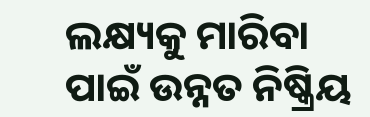ଲକ୍ଷ୍ୟକୁ ମାରିବା ପାଇଁ ଉନ୍ନତ ନିଷ୍କ୍ରିୟ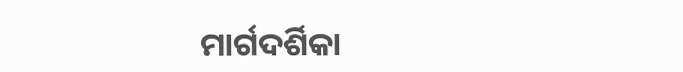ମାର୍ଗଦର୍ଶିକା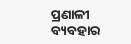ପ୍ରଣାଳୀ ବ୍ୟବହାର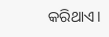କରିଥାଏ।